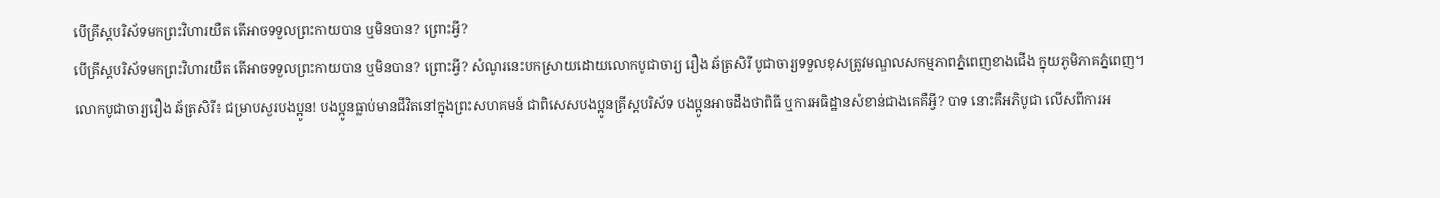បើគ្រីស្តបរិស័ទមកព្រះវិហារយឺត តើអាចទទួលព្រះកាយបាន ឬមិនបាន? ព្រោះអ្វី?
បើគ្រីស្តបរិស័ទមកព្រះវិហារយឺត តើអាចទទួលព្រះកាយបាន ឬមិនបាន? ព្រោះអ្វី? សំណូរនេះបកស្រាយដោយលោកបូជាចារ្យ រឿង ឆ័ត្រសិរី បូជាចារ្យទទួលខុសត្រូវមណ្ឌលសកម្មភាពភ្នំពេញខាងជើង ក្នុយភូមិភាគភ្នំពេញ។
លោកបូជាចារ្យរឿង ឆ័ត្រសិរី៖ ជម្រាបសួរបងប្អូន! បងប្អូនធ្លាប់មានជីវិតនៅក្នុងព្រះសហគមន៍ ជាពិសេសបងប្អូនគ្រីស្តបរិស័ទ បងប្អូនអាចដឹងថាពិធី ឬការអធិដ្ឋានសំខាន់ជាងគេគឺអ្វី? បាទ នោះគឺអភិបូជា លើសពីការអ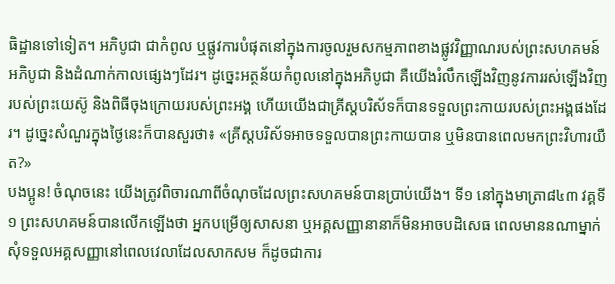ធិដ្ឋានទៅទៀត។ អភិបូជា ជាកំពូល ឬផ្លូវការបំផុតនៅក្នុងការចូលរួមសកម្មភាពខាងផ្លូវវិញ្ញាណរបស់ព្រះសហគមន៍ អភិបូជា និងដំណាក់កាលផ្សេងៗដែរ។ ដូច្នេះអត្ថន័យកំពូលនៅក្នុងអភិបូជា គឺយើងរំលឹកឡើងវិញនូវការរស់ឡើងវិញរបស់ព្រះយេស៊ូ និងពិធីចុងក្រោយរបស់ព្រះអង្គ ហើយយើងជាគ្រីស្តបរិស័ទក៏បានទទួលព្រះកាយរបស់ព្រះអង្គផងដែរ។ ដូច្នេះសំណួរក្នុងថ្ងៃនេះក៏បានសួរថា៖ «គ្រីស្តបរិស័ទអាចទទួលបានព្រះកាយបាន ឬមិនបានពេលមកព្រះវិហារយឺត?»
បងប្អូន! ចំណុចនេះ យើងត្រូវពិចារណាពីចំណុចដែលព្រះសហគមន៍បានប្រាប់យើង។ ទី១ នៅក្នុងមាត្រា៨៤៣ វគ្គទី១ ព្រះសហគមន៍បានលើកឡើងថា អ្នកបម្រើឲ្យសាសនា ឬអគ្គសញ្ញានានាក៏មិនអាចបដិសេធ ពេលមាននណាម្នាក់សុំទទួលអគ្គសញ្ញានៅពេលវេលាដែលសាកសម ក៏ដូចជាការ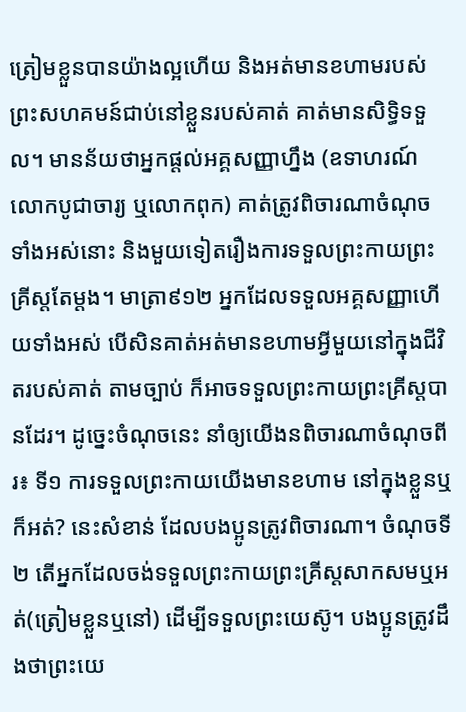ត្រៀមខ្លួនបានយ៉ាងល្អហើយ និងអត់មានខហាមរបស់ព្រះសហគមន៍ជាប់នៅខ្លួនរបស់គាត់ គាត់មានសិទ្ធិទទួល។ មានន័យថាអ្នកផ្តល់អគ្គសញ្ញាហ្នឹង (ឧទាហរណ៍លោកបូជាចារ្យ ឬលោកពុក) គាត់ត្រូវពិចារណាចំណុចទាំងអស់នោះ និងមួយទៀតរឿងការទទួលព្រះកាយព្រះគ្រីស្តតែម្តង។ មាត្រា៩១២ អ្នកដែលទទួលអគ្គសញ្ញាហើយទាំងអស់ បើសិនគាត់អត់មានខហាមអ្វីមួយនៅក្នុងជីវិតរបស់គាត់ តាមច្បាប់ ក៏អាចទទួលព្រះកាយព្រះគ្រីស្តបានដែរ។ ដូច្នេះចំណុចនេះ នាំឲ្យយើងនពិចារណាចំណុចពីរ៖ ទី១ ការទទួលព្រះកាយយើងមានខហាម នៅក្នុងខ្លួនឬក៏អត់? នេះសំខាន់ ដែលបងប្អូនត្រូវពិចារណា។ ចំណុចទី២ តើអ្នកដែលចង់ទទួលព្រះកាយព្រះគ្រីស្តសាកសមឬអត់(ត្រៀមខ្លួនឬនៅ) ដើម្បីទទួលព្រះយេស៊ូ។ បងប្អូនត្រូវដឹងថាព្រះយេ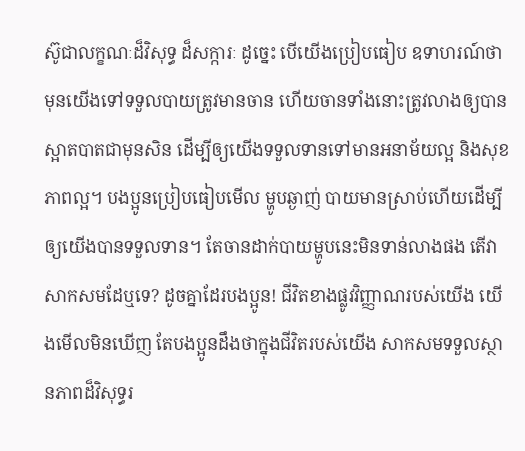ស៊ូជាលក្ខណៈដ៏វិសុទ្ធ ដ៏សក្ការៈ ដូច្នេះ បើយើងប្រៀបធៀប ឧទាហរណ៍ថា មុនយើងទៅទទួលបាយត្រូវមានចាន ហើយចានទាំងនោះត្រូវលាងឲ្យបានស្អាតបាតជាមុនសិន ដើម្បីឲ្យយើងទទួលទានទៅមានអនាម័យល្អ និងសុខភាពល្អ។ បងប្អូនប្រៀបធៀបមើល ម្ហូបឆ្ងាញ់ បាយមានស្រាប់ហើយដើម្បីឲ្យយើងបានទទួលទាន។ តែចានដាក់បាយម្ហូបនេះមិនទាន់លាងផង តើវាសាកសមដែឬទេ? ដូចគ្នាដែរបងប្អូន! ជីវិតខាងផ្លូវវិញ្ញាណរបស់យើង យើងមើលមិនឃើញ តែបងប្អូនដឹងថាក្នុងជីវិតរបស់យើង សាកសមទទួលស្ថានភាពដ៏វិសុទ្ធរ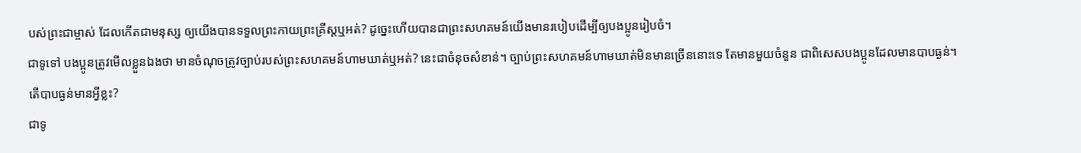បស់ព្រះជាម្ចាស់ ដែលកើតជាមនុស្ស ឲ្យយើងបានទទួលព្រះកាយព្រះគ្រីស្តឬអត់? ដូច្នេះហើយបានជាព្រះសហគមន៍យើងមានរបៀបដើម្បីឲ្យបងប្អូនរៀបចំ។
ជាទូទៅ បងប្អូនត្រូវមើលខ្លួនឯងថា មានចំណុចត្រូវច្បាប់របស់ព្រះសហគមន៍ហាមឃាត់ឬអត់? នេះជាចំនុចសំខាន់។ ច្បាប់ព្រះសហគមន៍ហាមឃាត់មិនមានច្រើននោះទេ តែមានមួយចំនួន ជាពិសេសបងប្អូនដែលមានបាបធ្ងន់។
តើបាបធ្ងន់មានអ្វីខ្លះ?
ជាទូ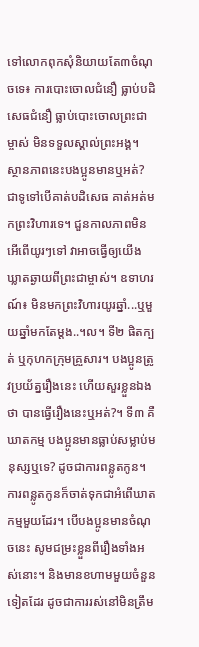ទៅលោកពុកសុំនិយាយតែ៣ចំណុចទេ៖ ការបោះចោលជំនឿ ធ្លាប់បដិសេធជំនឿ ធ្លាប់បោះចោលព្រះជាម្ចាស់ មិនទទួលស្គាល់ព្រះអង្គ។ ស្ថានភាពនេះបងប្អូនមានឬអត់? ជាទូទៅបើគាត់បដិសេធ គាត់អត់មកព្រះវិហារទេ។ ជួនកាលភាពមិនអើពើយូរៗទៅ វាអាចធ្វើឲ្យយើងឃ្លាតឆ្ងាយពីព្រះជាម្ចាស់។ ឧទាហរណ៍៖ មិនមកព្រះវិហារយូរឆ្នាំ...ឬមួយឆ្នាំមកតែម្តង..។ល។ ទី២ ផិតក្បត់ ឬកុហកក្រុមគ្រួសារ។ បងប្អូនត្រូវប្រយ័ត្នរឿងនេះ ហើយសួរខ្លួនឯងថា បានធ្វើរឿងនេះឬអត់?។ ទី៣ គឺឃាតកម្ម បងប្អូនមានធ្លាប់សម្លាប់មនុស្សឬទេ? ដូចជាការពន្លូតកូន។ ការពន្លូតកូនក៏ចាត់ទុកជាអំពើឃាតកម្មមួយដែរ។ បើបងប្អូនមានចំណុចនេះ សូមជម្រះខ្លួនពីរឿងទាំងអស់នោះ។ និងមានខហាមមួយចំនួនទៀតដែរ ដូចជាការរស់នៅមិនត្រឹម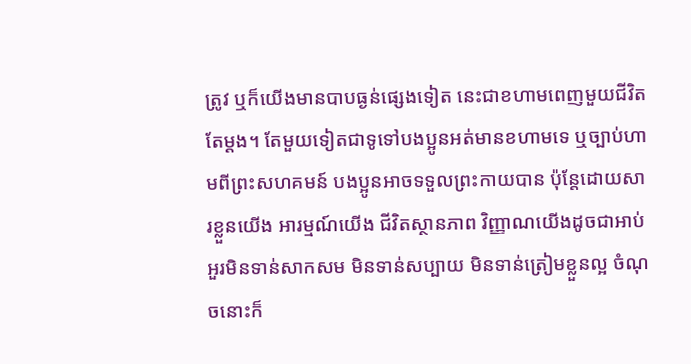ត្រូវ ឬក៏យើងមានបាបធ្ងន់ផ្សេងទៀត នេះជាខហាមពេញមួយជីវិតតែម្តង។ តែមួយទៀតជាទូទៅបងប្អូនអត់មានខហាមទេ ឬច្បាប់ហាមពីព្រះសហគមន៍ បងប្អូនអាចទទួលព្រះកាយបាន ប៉ុន្តែដោយសារខ្លួនយើង អារម្មណ៍យើង ជីវិតស្ថានភាព វិញ្ញាណយើងដូចជាអាប់អួរមិនទាន់សាកសម មិនទាន់សប្បាយ មិនទាន់ត្រៀមខ្លួនល្អ ចំណុចនោះក៏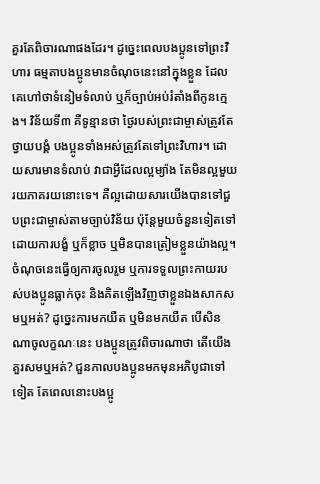គួរតែពិចារណាផងដែរ។ ដូច្នេះពេលបងប្អូនទៅព្រះវិហារ ធម្មតាបងប្អូនមានចំណុចនេះនៅក្នុងខ្លួន ដែលគេហៅថាទំនៀមទំលាប់ ឬក៏ច្បាប់អប់រំតាំងពីកូនក្មេង។ វិន័យទី៣ គឺទូន្មានថា ថ្ងៃរបស់ព្រះជាម្ចាស់ត្រូវតែថ្វាយបង្គំ បងប្អូនទាំងអស់ត្រូវតែទៅព្រះវិហារ។ ដោយសារមានទំលាប់ វាជាអ្វីដែលល្អម្យ៉ាង តែមិនល្អមួយរយភាគរយនោះទេ។ គឺល្អដោយសារយើងបានទៅជួបព្រះជាម្ចាស់តាមច្បាប់វិន័យ ប៉ុន្តែមួយចំនួនទៀតទៅដោយការបង្ខំ ឬក៏ខ្លាច ឬមិនបានត្រៀមខ្លួនយ៉ាងល្អ។ ចំណុចនេះធ្វើឲ្យការចូលរួម ឬការទទួលព្រះកាយរបស់បងប្អូនធ្លាក់ចុះ និងគិតឡើងវិញថាខ្លួនឯងសាកសមឬអត់? ដូច្នេះការមកយឺត ឬមិនមកយឺត បើសិនណាចូលក្ខណៈនេះ បងប្អូនត្រូវពិចារណាថា តើយើងគួរសមឬអត់? ជួនកាលបងប្អូនមកមុនអភិបូជាទៅទៀត តែពេលនោះបងប្អូ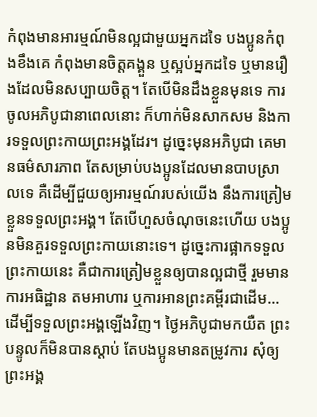កំពុងមានអារម្មណ៍មិនល្អជាមួយអ្នកដទៃ បងប្អូនកំពុងខឹងគេ កំពុងមានចិត្តគង្គួន ឬស្អប់អ្នកដទៃ ឬមានរឿងដែលមិនសប្បាយចិត្ត។ តែបើមិនដឹងខ្លួនមុនទេ ការចូលអភិបូជានាពេលនោះ ក៏ហាក់មិនសាកសម និងការទទួលព្រះកាយព្រះអង្គដែរ។ ដូច្នេះមុនអភិបូជា គេមានធម៌សារភាព តែសម្រាប់បងប្អូនដែលមានបាបស្រាលទេ គឺដើម្បីជួយឲ្យអារម្មណ៍របស់យើង នឹងការត្រៀមខ្លួនទទួលព្រះអង្គ។ តែបើហួសចំណុចនេះហើយ បងប្អូនមិនគួរទទួលព្រះកាយនោះទេ។ ដូច្នេះការផ្អាកទទួលព្រះកាយនេះ គឺជាការត្រៀមខ្លួនឲ្យបានល្អជាថ្មី រួមមានការអធិដ្ឋាន តមអាហារ ឬការអានព្រះគម្ពីរជាដើម... ដើម្បីទទួលព្រះអង្គឡើងវិញ។ ថ្ងៃអភិបូជាមកយឺត ព្រះបន្ទូលក៏មិនបានស្តាប់ តែបងប្អូនមានតម្រូវការ សុំឲ្យព្រះអង្គ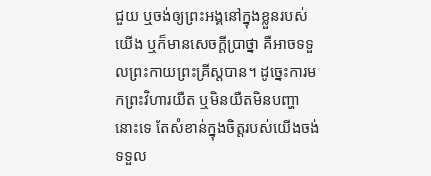ជួយ ឬចង់ឲ្យព្រះអង្គនៅក្នុងខ្លួនរបស់យើង ឬក៏មានសេចក្តីប្រាថ្នា គឺអាចទទួលព្រះកាយព្រះគ្រីស្តបាន។ ដូច្នេះការមកព្រះវិហារយឺត ឬមិនយឺតមិនបញ្ហានោះទេ តែសំខាន់ក្នុងចិត្តរបស់យើងចង់ទទួល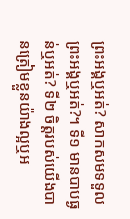ព្រះអង្គឬអត់? សាកសមទទួលព្រះអង្គឬអត់?។ ទី១ មានបាបធ្ងន់ឬអត់? ទី២ ចិត្តរបស់យើងបានត្រៀមខ្លួនយ៉ាងល្អឬអ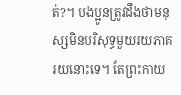ត់?។ បងប្អូនត្រូវដឹងថាមនុស្សមិនបរិសុទ្ធមួយរយភាគរយនោះទេ។ តែព្រះកាយ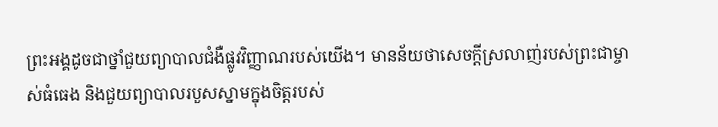ព្រះអង្គដូចជាថ្នាំជួយព្យាបាលជំងឺផ្លូវវិញ្ញាណរបស់យើង។ មានន័យថាសេចក្តីស្រលាញ់របស់ព្រះជាម្ចាស់ធំធេង និងជួយព្យាបាលរបួសស្នាមក្នុងចិត្តរបស់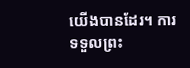យើងបានដែរ។ ការទទួលព្រះ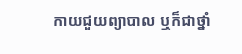កាយជួយព្យាបាល ឬក៏ជាថ្នាំ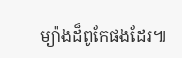ម្យ៉ាងដ៏ពូកែផងដែរ៕